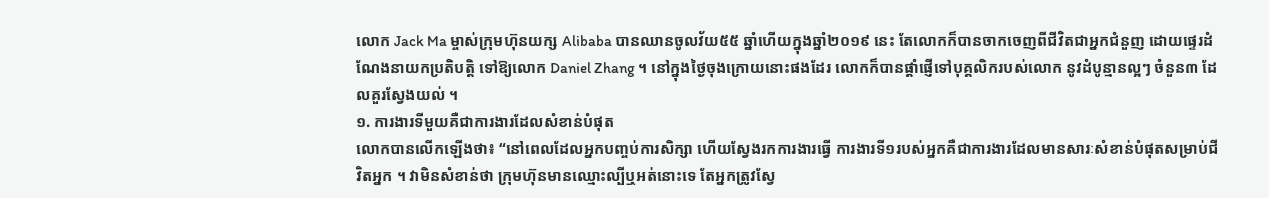លោក Jack Ma ម្ចាស់ក្រុមហ៊ុនយក្ស Alibaba បានឈានចូលវ័យ៥៥ ឆ្នាំហើយក្នុងឆ្នាំ២០១៩ នេះ តែលោកក៏បានចាកចេញពីជីវិតជាអ្នកជំនួញ ដោយផ្ទេរដំណែងនាយកប្រតិបត្តិ ទៅឱ្យលោក Daniel Zhang ។ នៅក្នុងថ្ងៃចុងក្រោយនោះផងដែរ លោកក៏បានផ្តាំផ្ញើទៅបុគ្គលិករបស់លោក នូវដំបូន្មានល្អៗ ចំនួន៣ ដែលគួរស្វែងយល់ ។
១. ការងារទីមួយគឺជាការងារដែលសំខាន់បំផុត
លោកបានលើកឡើងថា៖ “នៅពេលដែលអ្នកបញ្ចប់ការសិក្សា ហើយស្វែងរកការងារធ្វើ ការងារទី១របស់អ្នកគឺជាការងារដែលមានសារៈសំខាន់បំផុតសម្រាប់ជីវិតអ្នក ។ វាមិនសំខាន់ថា ក្រុមហ៊ុនមានឈ្មោះល្បីឬអត់នោះទេ តែអ្នកត្រូវស្វែ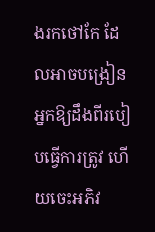ងរកថៅកែ ដែលអាចបង្រៀនអ្នកឱ្យដឹងពីរបៀបធ្វើការត្រូវ ហើយចេះអភិវ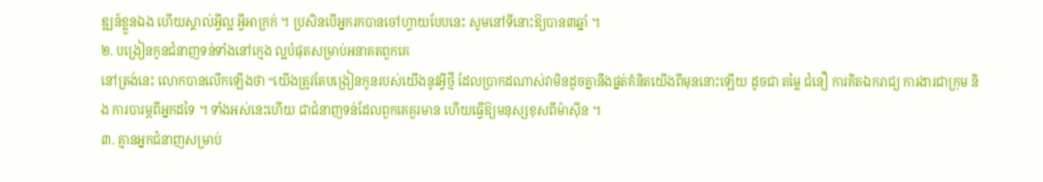ឌ្ឍន៍ខ្លួនឯង ហើយស្គាល់អ្វីល្អ អ្វីអាក្រក់ ។ ប្រសិនបើអ្នករកបានចៅហ្វាយបែបនេះ សូមនៅទីនោះឱ្យបាន៣ឆ្នាំ ។
២. បង្រៀនកូនជំនាញទន់ទាំងនៅក្មេង ល្អបំផុតសម្រាប់អនាគតពួកគេ
នៅត្រង់នេះ លោកបានលើកឡើងថា “យើងត្រូវតែបង្រៀនកូនរបស់យើងនូវអ្វីថ្មី ដែលប្រាកដណាស់វាមិនដូចគ្នានឹងផ្នត់គំនិតយើងពីមុននោះឡើយ ដូចជា តម្លៃ ជំនឿ ការគិតឯករាជ្យ ការងារជាក្រុម និង ការបារម្ភពីអ្នកដទៃ ។ ទាំងអស់នេះហើយ ជាជំនាញទន់ដែលពួកគេគួរមាន ហើយធ្វើឱ្យមនុស្សខុសពីម៉ាស៊ីន ។
៣. គ្មានអ្នកជំនាញសម្រាប់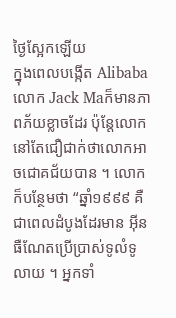ថ្ងៃស្អែកឡើយ
ក្នុងពេលបង្កើត Alibaba លោក Jack Maក៏មានភាពភ័យខ្លាចដែរ ប៉ុន្តែលោកនៅតែជឿជាក់ថាលោកអាចជោគជ័យបាន ។ លោកក៏បន្ថែមថា “ឆ្នាំ១៩៩៩ គឺជាពេលដំបូងដែរមាន អ៊ីនធឺណែតប្រើប្រាស់ទូលំទូលាយ ។ អ្នកទាំ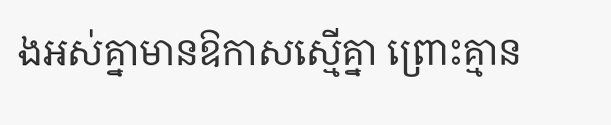ងអស់គ្នាមានឱកាសស្មើគ្នា ព្រោះគ្មាន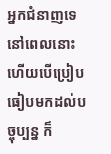អ្នកជំនាញទេនៅពេលនោះ ហើយបើប្រៀបធៀបមកដល់បច្ចុប្បន្ន ក៏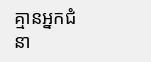គ្មានអ្នកជំនា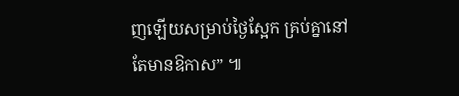ញឡើយសម្រាប់ថ្ងៃស្អែក គ្រប់គ្នានៅតែមានឱកាស” ៕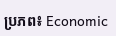ប្រភព៖ Economic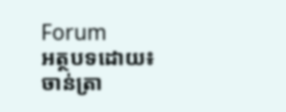Forum
អត្ថបទដោយ៖ ចាន់ត្រា